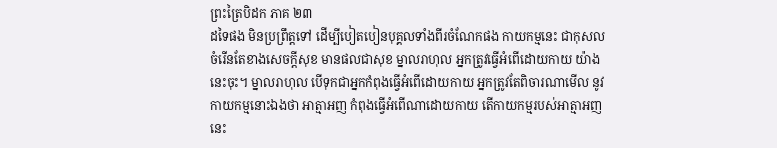ព្រះត្រៃបិដក ភាគ ២៣
ដទៃផង មិនប្រព្រឹត្តទៅ ដើម្បីបៀតបៀនបុគ្គលទាំងពីរចំណែកផង កាយកម្មនេះ ជាកុសល ចំរើនតែខាងសេចក្តីសុខ មានផលជាសុខ ម្នាលរាហុល អ្នកត្រូវធ្វើអំពើដោយកាយ យ៉ាងនេះចុះ។ ម្នាលរាហុល បើទុកជាអ្នកកំពុងធ្វើអំពើដោយកាយ អ្នកត្រូវតែពិចារណាមើល នូវកាយកម្មនោះឯងថា អាត្មាអញ កំពុងធ្វើអំពើណាដោយកាយ តើកាយកម្មរបស់អាត្មាអញនេះ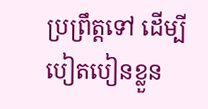ប្រព្រឹត្តទៅ ដើម្បីបៀតបៀនខ្លួន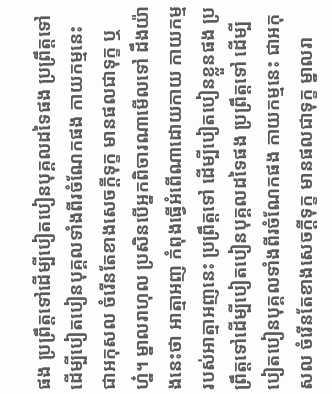ផង ប្រព្រឹត្តទៅដើម្បីបៀតបៀនបុគ្គលដទៃផង ប្រព្រឹត្តទៅ ដើម្បីបៀតបៀនបុគ្គលទាំងពីរចំណែកផង កាយកម្មនេះ ជាអកុសល ចំរើនតែខាងសេចក្តីទុក្ខ មានផលជាទុក្ខ ឬហ្ន៎។ ម្នាលរាហុល ប្រសិនបើអ្នកពិចារណាមើលទៅ ដឹងយ៉ាងនេះថា អាត្មាអញ កំពុងធ្វើអំពើណាដោយកាយ កាយកម្មរបស់អាត្មាអញនេះ ប្រព្រឹត្តទៅ ដើម្បីបៀតបៀនខ្លួនផង ប្រព្រឹត្តទៅដើម្បីបៀតបៀនបុគ្គលដទៃផង ប្រព្រឹត្តទៅ ដើម្បីបៀតបៀនបុគ្គលទាំងពីរចំណែកផង កាយកម្មនេះ ជាអកុសល ចំរើនតែខាងសេចក្តីទុក្ខ មានផលជាទុក្ខ ម្នាលរា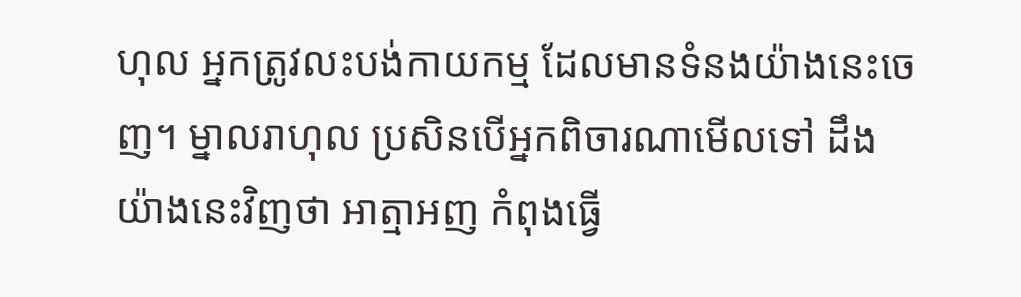ហុល អ្នកត្រូវលះបង់កាយកម្ម ដែលមានទំនងយ៉ាងនេះចេញ។ ម្នាលរាហុល ប្រសិនបើអ្នកពិចារណាមើលទៅ ដឹងយ៉ាងនេះវិញថា អាត្មាអញ កំពុងធ្វើ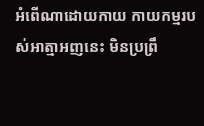អំពើណាដោយកាយ កាយកម្មរបស់អាត្មាអញនេះ មិនប្រព្រឹ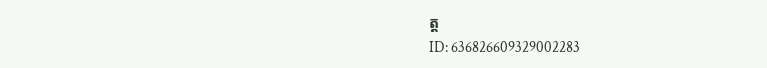ត្ត
ID: 636826609329002283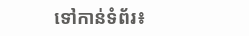ទៅកាន់ទំព័រ៖